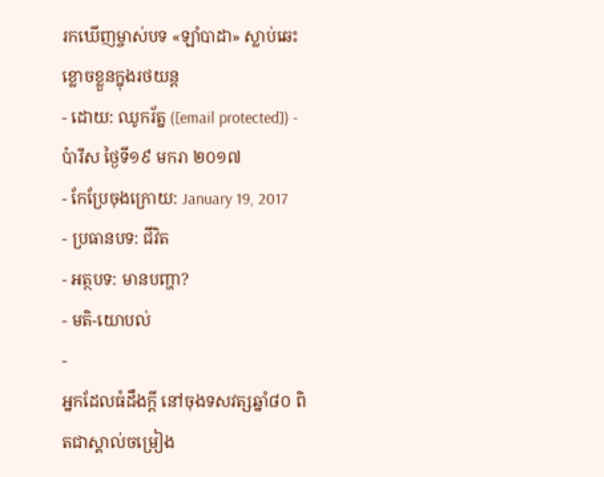រកឃើញម្ចាស់បទ «ឡាំបាដា» ស្លាប់ឆេះខ្លោចខ្លួនក្នុងរថយន្ដ
- ដោយ: ឈូករ័ត្ន ([email protected]) - ប៉ារីស ថ្ងៃទី១៩ មករា ២០១៧
- កែប្រែចុងក្រោយ: January 19, 2017
- ប្រធានបទ: ជីវិត
- អត្ថបទ: មានបញ្ហា?
- មតិ-យោបល់
-
អ្នកដែលធំដឹងក្ដី នៅចុងទសវត្សឆ្នាំ៨០ ពិតជាស្គាល់ចម្រៀង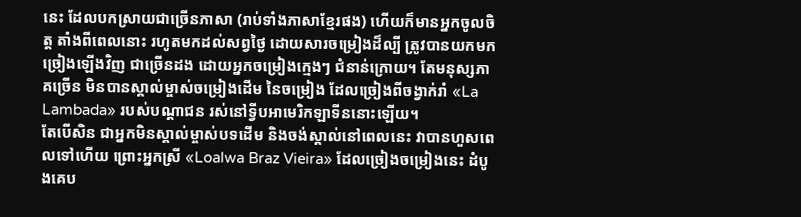នេះ ដែលបកស្រាយជាច្រើនភាសា (រាប់ទាំងភាសាខ្មែរផង) ហើយក៏មានអ្នកចូលចិត្ត តាំងពីពេលនោះ រហូតមកដល់សព្វថ្ងៃ ដោយសារចម្រៀងដ៏ល្បី ត្រូវបានយកមកច្រៀងឡើងវិញ ជាច្រើនដង ដោយអ្នកចម្រៀងក្មេងៗ ជំនាន់ក្រោយ។ តែមនុស្សភាគច្រើន មិនបានស្គាល់ម្ចាស់ចម្រៀងដើម នៃចម្រៀង ដែលច្រៀងពីចង្វាក់រាំ «La Lambada» របស់បណ្ដាជន រស់នៅទ្វីបអាមេរិកឡាទីននោះឡើយ។
តែបើសិន ជាអ្នកមិនស្គាល់ម្ចាស់បទដើម និងចង់ស្គាល់នៅពេលនេះ វាបានហួសពេលទៅហើយ ព្រោះអ្នកស្រី «Loalwa Braz Vieira» ដែលច្រៀងចម្រៀងនេះ ដំបូងគេប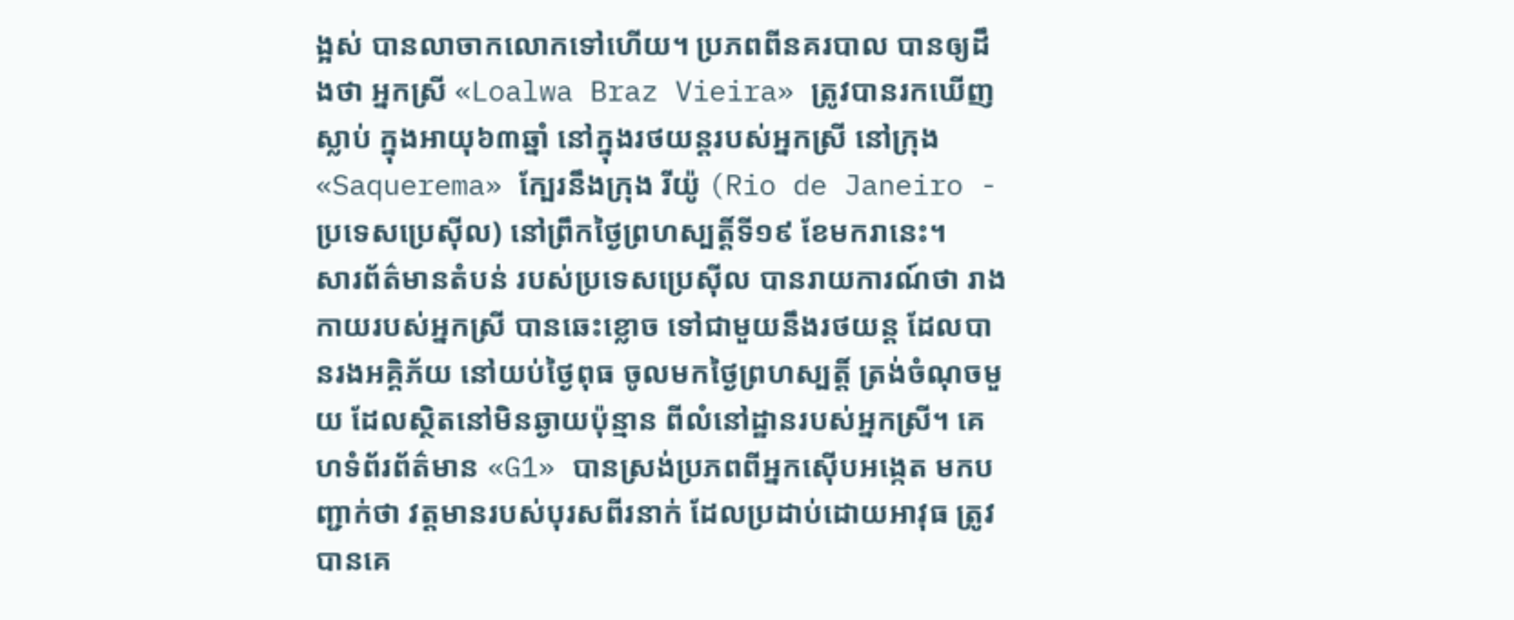ង្អស់ បានលាចាកលោកទៅហើយ។ ប្រភពពីនគរបាល បានឲ្យដឹងថា អ្នកស្រី «Loalwa Braz Vieira» ត្រូវបានរកឃើញស្លាប់ ក្នុងអាយុ៦៣ឆ្នាំ នៅក្នុងរថយន្ដរបស់អ្នកស្រី នៅក្រុង «Saquerema» ក្បែរនឹងក្រុង រីយ៉ូ (Rio de Janeiro - ប្រទេសប្រេស៊ីល) នៅព្រឹកថ្ងៃព្រហស្បត្តិ៍ទី១៩ ខែមករានេះ។
សារព័ត៌មានតំបន់ របស់ប្រទេសប្រេស៊ីល បានរាយការណ៍ថា រាងកាយរបស់អ្នកស្រី បានឆេះខ្លោច ទៅជាមួយនឹងរថយន្ដ ដែលបានរងអគ្គិភ័យ នៅយប់ថ្ងៃពុធ ចូលមកថ្ងៃព្រហស្បត្តិ៍ ត្រង់ចំណុចមួយ ដែលស្ថិតនៅមិនឆ្ងាយប៉ុន្មាន ពីលំនៅដ្ឋានរបស់អ្នកស្រី។ គេហទំព័រព័ត៌មាន «G1» បានស្រង់ប្រភពពីអ្នកស៊ើបអង្កេត មកបញ្ជាក់ថា វត្តមានរបស់បុរសពីរនាក់ ដែលប្រដាប់ដោយអាវុធ ត្រូវបានគេ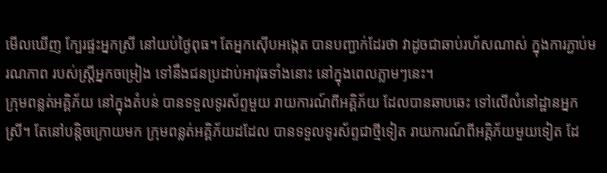មើលឃើញ ក្បែរផ្ទះអ្នកស្រី នៅយប់ថ្ងៃពុធ។ តែអ្នកស៊ើបអង្កេត បានបញ្ជាក់ដែរថា វាដូចជាឆាប់រហ័សណាស់ ក្នុងការភ្ជាប់មរណភាព របស់ស្ត្រីអ្នកចម្រៀង ទៅនឹងជនប្រដាប់អាវុធទាំងនោះ នៅក្នុងពេលភ្លាមៗនេះ។
ក្រុមពន្លត់អគ្គិភ័យ នៅក្នុងតំបន់ បានទទួលទូរស័ព្ទមួយ រាយការណ៍ពីអគ្គិភ័យ ដែលបានឆាបឆេះ ទៅលើលំនៅដ្ឋានអ្នកស្រី។ តែនៅបន្តិចក្រោយមក ក្រុមពន្លត់អគ្គិភ័យដដែល បានទទួលទូរស័ព្ទជាថ្មីទៀត រាយការណ៍ពីអគ្គិភ័យមួយទៀត ដែ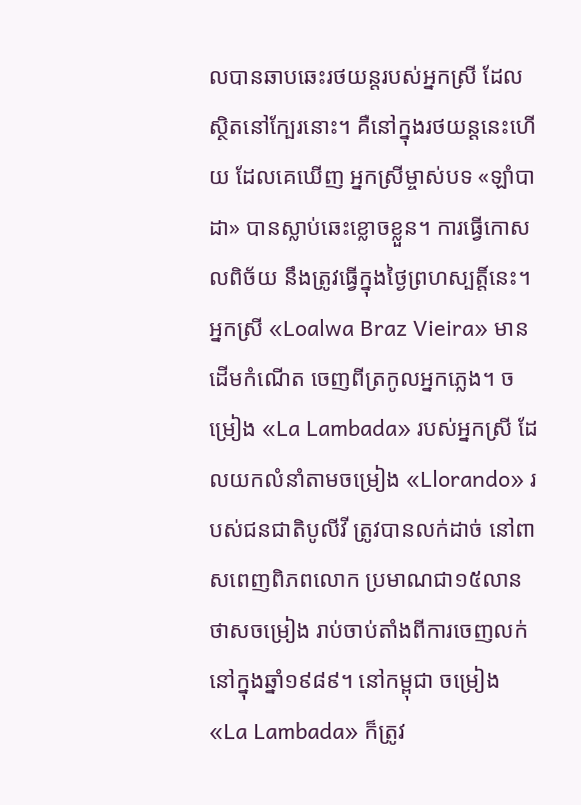លបានឆាបឆេះរថយន្ដរបស់អ្នកស្រី ដែលស្ថិតនៅក្បែរនោះ។ គឺនៅក្នុងរថយន្ដនេះហើយ ដែលគេឃើញ អ្នកស្រីម្ចាស់បទ «ឡាំបាដា» បានស្លាប់ឆេះខ្លោចខ្លួន។ ការធ្វើកោសលពិច័យ នឹងត្រូវធ្វើក្នុងថ្ងៃព្រហស្បត្តិ៍នេះ។
អ្នកស្រី «Loalwa Braz Vieira» មានដើមកំណើត ចេញពីត្រកូលអ្នកភ្លេង។ ចម្រៀង «La Lambada» របស់អ្នកស្រី ដែលយកលំនាំតាមចម្រៀង «Llorando» របស់ជនជាតិបូលីវី ត្រូវបានលក់ដាច់ នៅពាសពេញពិភពលោក ប្រមាណជា១៥លានថាសចម្រៀង រាប់ចាប់តាំងពីការចេញលក់ នៅក្នុងឆ្នាំ១៩៨៩។ នៅកម្ពុជា ចម្រៀង «La Lambada» ក៏ត្រូវ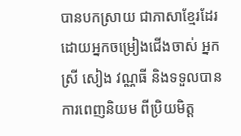បានបកស្រាយ ជាភាសាខ្មែរដែរ ដោយអ្នកចម្រៀងជើងចាស់ អ្នកស្រី សៀង វណ្ណធី និងទទួលបានការពេញនិយម ពីប្រិយមិត្ត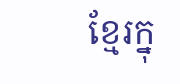ខ្មែរក្នុ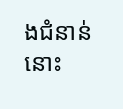ងជំនាន់នោះ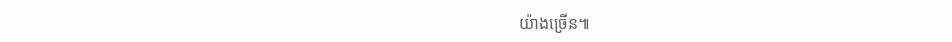យ៉ាងច្រើន៕